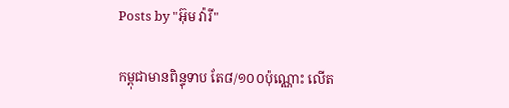Posts by "អ៊ុម វ៉ារី"

កម្ពុជាមានពិន្ទុទាប តែ៨/១០០ប៉ុណ្ណោះ លើត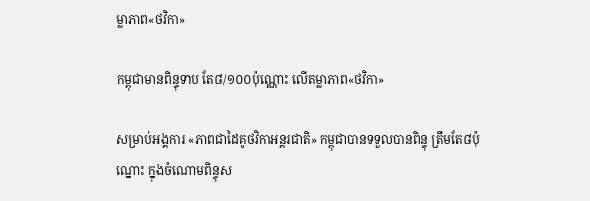ម្លាភាព«ថវិកា»

កម្ពុជាមានពិន្ទុទាប តែ៨/១០០ប៉ុណ្ណោះ លើតម្លាភាព«ថវិកា»

សម្រាប់អង្គការ «ភាពជាដៃគូថវិកាអន្តរជាតិ» កម្ពុជាបានទទួលបានពិន្ទុ ត្រឹមតែ៨ប៉ុណ្នោះ ក្នុងចំណោមពិន្ទុស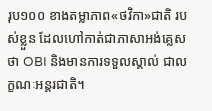រុប១០០ ខាងតម្លាភាព«ថវិកា»ជាតិ របស់ខ្លួន ដែលហៅកាត់ជាភាសាអង់គ្លេសថា OBI និងមានការទទួលស្គាល់ ជាលក្ខណៈអន្តរជាតិ។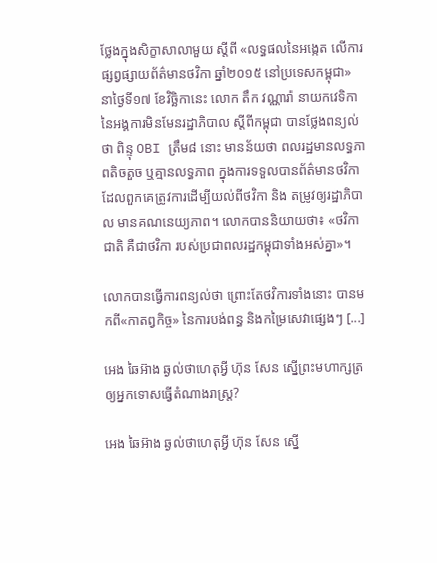ថ្លែងក្នុងសិក្ខាសាលាមួយ ស្តីពី «លទ្ធផលនៃអង្កេត លើការផ្សព្វផ្សាយព័ត៌មានថវិកា ឆ្នាំ២០១៥ នៅប្រទេសកម្ពុជា» នាថ្ងៃទី១៧ ខែវិច្ឆិកានេះ លោក តឹក វណ្ណារ៉ា នាយកវេទិកា នៃអង្គការមិនមែនរដ្ឋាភិបាល ស្តីពីកម្ពុជា បានថ្លែងពន្យល់ថា ពិន្ទុ OBI ត្រឹម៨ នោះ មានន័យថា ពលរដ្ឋមានលទ្ធភាពតិចតួច ឬគ្មានលទ្ធភាព ក្នុងការទទួលបានព័ត៌មានថវិកា ដែលពួកគេត្រូវការដើម្បីយល់ពីថវិកា និង តម្រូវឲ្យរដ្ឋាភិបាល មានគណនេយ្យភាព។ លោកបាននិយាយថា៖ «ថវិកាជាតិ គឺជាថវិកា របស់ប្រជាពលរដ្ឋកម្ពុជាទាំងអស់គ្នា»។

លោកបានធ្វើការពន្យល់ថា ព្រោះតែថវិការទាំងនោះ បានមកពី«កាតព្វកិច្ច» នៃការបង់ពន្ធ និងកម្រៃសេវាផ្សេងៗ [...]

អេង ឆៃអ៊ាង ឆ្ងល់ថាហេតុអ្វី ហ៊ុន សែន ស្នើព្រះមហាក្សត្រ ឲ្យអ្នកទោសធ្វើតំណាងរាស្រ្ត?

អេង ឆៃអ៊ាង ឆ្ងល់ថាហេតុអ្វី ហ៊ុន សែន ស្នើ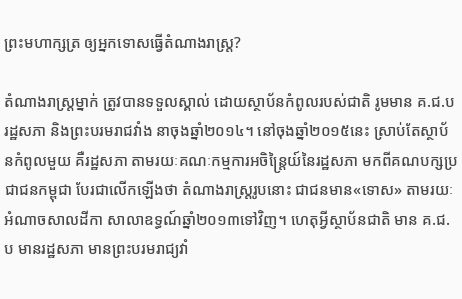ព្រះមហាក្សត្រ ឲ្យអ្នកទោសធ្វើតំណាងរាស្រ្ត?

តំណាងរាស្រ្តម្នាក់ ត្រូវបានទទួលស្គាល់ ដោយស្ថាប័នកំពូលរបស់ជាតិ រូមមាន គ.ជ.ប រដ្ឋសភា និងព្រះបរមរាជវាំង នាចុងឆ្នាំ២០១៤។ នៅចុងឆ្នាំ២០១៥នេះ ស្រាប់តែស្ថាប័នកំពូលមួយ គឺរដ្ឋសភា តាមរយៈគណៈកម្មការអចិន្ត្រៃយ៍នៃរដ្ឋសភា មកពីគណបក្សប្រជាជនកម្ពុជា បែរជាលើកឡើងថា តំណាងរាស្រ្តរូបនោះ ជាជនមាន«ទោស» តាមរយៈអំណាចសាលដីកា សាលាឧទ្ធណ៍ឆ្នាំ២០១៣ទៅវិញ។ ហេតុអ្វីស្ថាប័នជាតិ មាន គ.ជ.ប មានរដ្ឋសភា មានព្រះបរមរាជ្យវាំ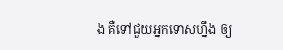ង គឺទៅជួយអ្នកទោសហ្នឹង ឲ្យ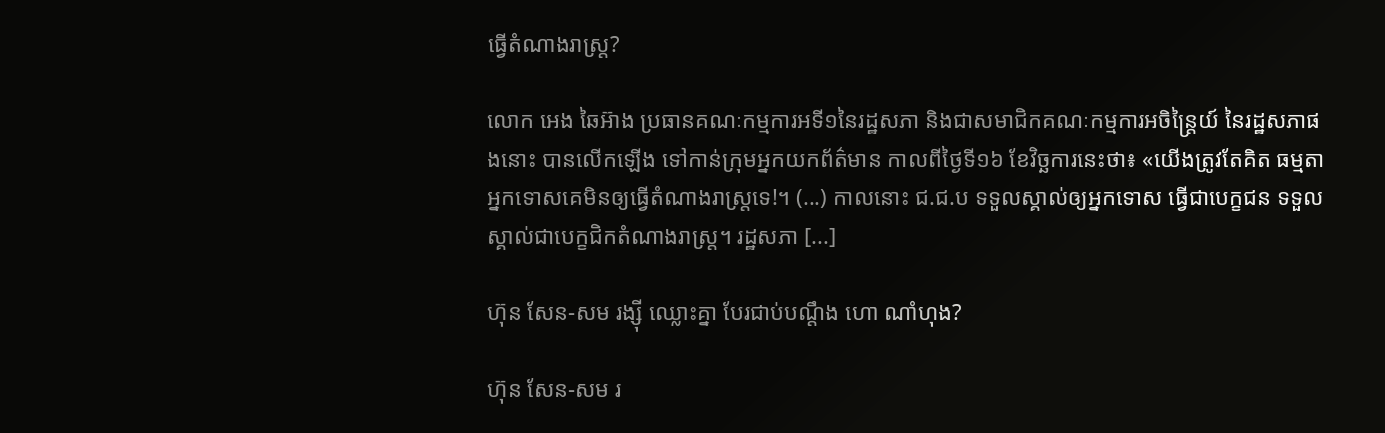ធ្វើតំណាងរាស្រ្ត?

លោក អេង ឆៃអ៊ាង ប្រធានគណៈកម្មការអទី១នៃរដ្ឋសភា និងជាសមាជិកគណៈកម្មការអចិន្ត្រៃយ៍ នៃរដ្ឋសភាផងនោះ បានលើកឡើង ទៅកាន់ក្រុមអ្នកយកព័ត៌មាន កាលពីថ្ងៃទី១៦ ខែវិច្ឆការនេះថា៖ «យើងត្រូវតែគិត ធម្មតាអ្នកទោសគេមិនឲ្យធ្វើតំណាងរាស្រ្តទេ!។ (...) កាលនោះ ជ.ជ.ប ទទួលស្គាល់ឲ្យអ្នកទោស ធ្វើជាបេក្ខជន ទទួលស្គាល់ជាបេក្ខជិកតំណាងរាស្រ្ត។ រដ្ឋសភា [...]

ហ៊ុន សែន-សម រង្ស៊ី ឈ្លោះគ្នា បែរជាប់បណ្តឹង ហោ ណាំហុង?

ហ៊ុន សែន-សម រ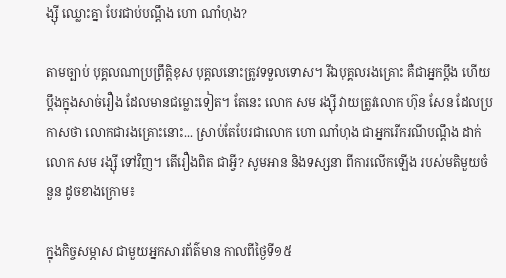ង្ស៊ី ឈ្លោះគ្នា បែរជាប់បណ្តឹង ហោ ណាំហុង?

តាមច្បាប់ បុគ្គលណាប្រព្រឹត្តិខុស បុគ្គលនោះត្រូវទទួលទោស។ រីឯបុគ្គលរងគ្រោះ គឺជាអ្នកប្តឹង ហើយប្តឹងក្នុងសាច់រឿង ដែលមានជម្លោះទៀត។ តែនេះ លោក សម រង្ស៊ី វាយត្រូវលោក ហ៊ុន សែន ដែលប្រកាសថា លោកជារងគ្រោះនោះ... ស្រាប់តែបែរជាលោក ហោ ណាំហុង ជាអ្នករើករណីបណ្ដឹង ដាក់លោក សម រង្ស៊ី ទៅវិញ។ តើរឿងពិត ជាអ្វី? សូមអាន និងទស្សនា ពីការលើកឡើង របស់មតិមួយចំនួន ដូចខាងក្រោម៖

ក្នុងកិច្ចសម្ភាស ជាមួយអ្នកសារព័ត៌មាន កាលពីថ្ងៃទី១៥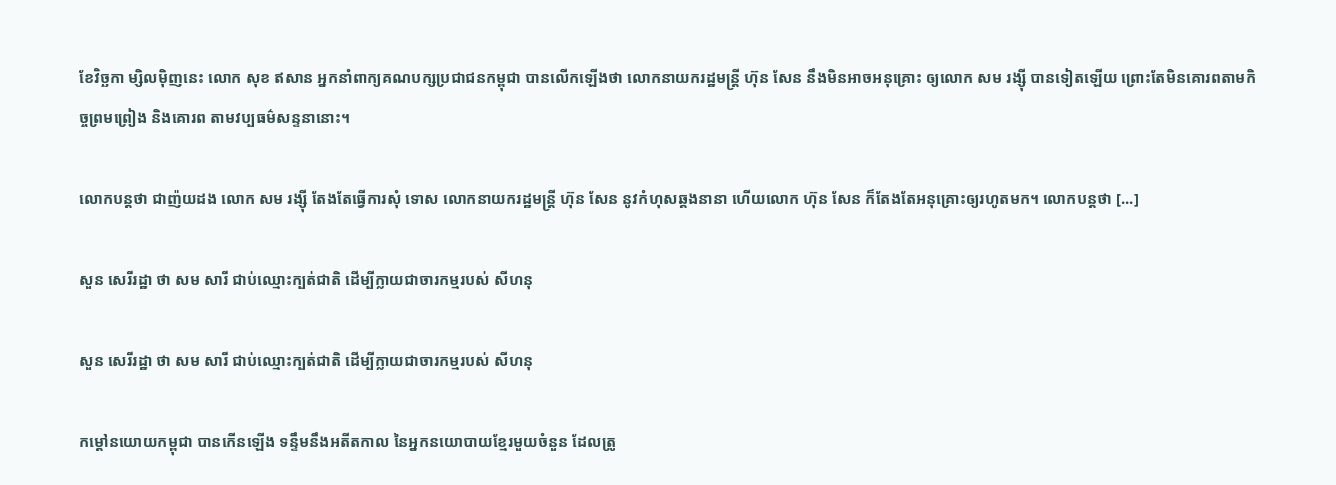ខែវិច្ឆកា ម្សិលម៉ិញនេះ លោក សុខ ឥសាន អ្នកនាំពាក្យគណបក្សប្រជាជនកម្ពុជា បានលើកឡើងថា លោកនាយករដ្ឋមន្រ្តី ហ៊ុន សែន នឹងមិនអាចអនុគ្រោះ ឲ្យលោក សម រង្ស៊ី បានទៀតឡើយ ព្រោះតែមិនគោរពតាមកិច្ចព្រមព្រៀង និងគោរព តាមវប្បធម៌សន្ទនានោះ។

លោកបន្តថា ជាញ៉យដង លោក សម រង្ស៊ី តែងតែធ្វើការសុំ ទោស លោកនាយករដ្ឋមន្រ្តី ហ៊ុន សែន នូវកំហុសឆ្គងនានា ហើយលោក ហ៊ុន សែន ក៏តែងតែអនុគ្រោះឲ្យរហូតមក។ លោកបន្តថា [...]

សួន សេរីរដ្ឋា ថា សម សារី ជាប់ឈ្មោះក្បត់ជាតិ ដើម្បីក្លាយជាចារកម្មរបស់ សីហនុ

សួន សេរីរដ្ឋា ថា សម សារី ជាប់ឈ្មោះក្បត់ជាតិ ដើម្បីក្លាយជាចារកម្មរបស់ សីហនុ

កម្តៅនយោយកម្ពុជា បានកើនឡើង ទន្ទឹមនឹងអតីតកាល នៃអ្នកនយោបាយខ្មែរមួយចំនួន ដែលត្រូ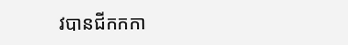វបានជីកកកា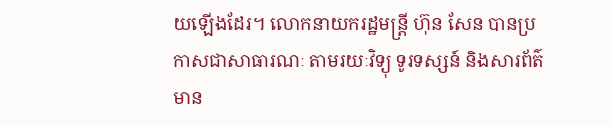យឡើងដែរ។ លោកនាយករដ្ឋមន្រ្តី ហ៊ុន សែន បានប្រកាសជាសាធារណៈ តាមរយៈវិទ្យុ ទូរទស្សន៍ និងសារព័ត៌មាន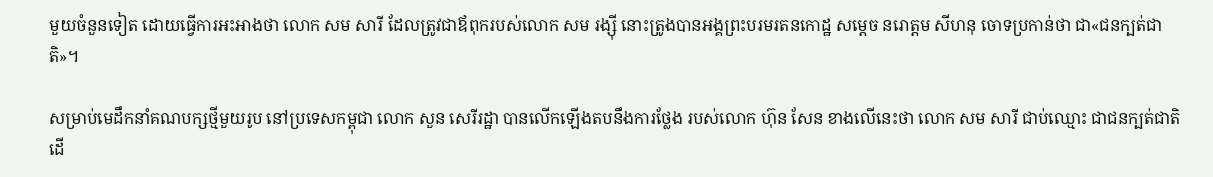មួយចំនួនទៀត ដោយធ្វើការអះអាងថា លោក សម សារី ដែលត្រូវជាឪពុករបស់លោក សម រង្ស៊ី នោះត្រូងបានអង្គព្រះបរមរតនកោដ្ឋ សម្ដេច នរោត្ដម សីហនុ ចោទប្រកាន់ថា ជា«ជនក្បត់ជាតិ»។

សម្រាប់មេដឹកនាំគណបក្សថ្មីមួយរូប នៅប្រទេសកម្ពុជា លោក សួន សេរីរដ្ឋា បានលើកឡើងតបនឹងការថ្លែង របស់លោក ហ៊ុន សែន ខាងលើនេះថា លោក សម សារី ជាប់ឈ្មោះ ជាជនក្បត់ជាតិ ដើ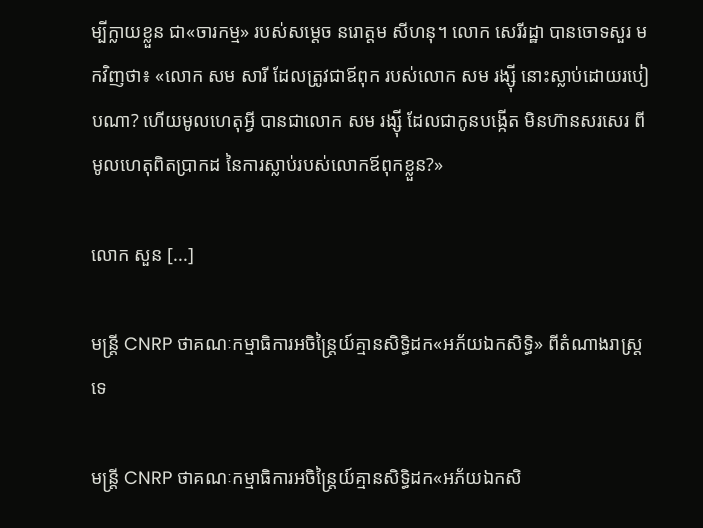ម្បីក្លាយខ្លួន ជា«ចារកម្ម» របស់សម្ដេច នរោត្ដម សីហនុ។ លោក សេរីរដ្ឋា បានចោទសួរ មកវិញថា៖ «លោក សម សារី ដែលត្រូវជាឪពុក របស់លោក សម រង្ស៊ី នោះស្លាប់ដោយរបៀបណា? ហើយមូលហេតុអ្វី បានជាលោក សម រង្ស៊ី ដែលជាកូនបង្កើត មិនហ៊ានសរសេរ ពីមូលហេតុពិតប្រាកដ នៃការស្លាប់របស់លោកឪពុកខ្លួន?»

លោក សួន [...]

មន្រ្តី CNRP ថាគណៈកម្មាធិការអចិន្រ្តៃយ៍គ្មានសិទ្ធិដក«អភ័យឯកសិទ្ធិ» ពីតំណាងរាស្ត្រទេ

មន្រ្តី CNRP ថាគណៈកម្មាធិការអចិន្រ្តៃយ៍គ្មានសិទ្ធិដក«អភ័យឯកសិ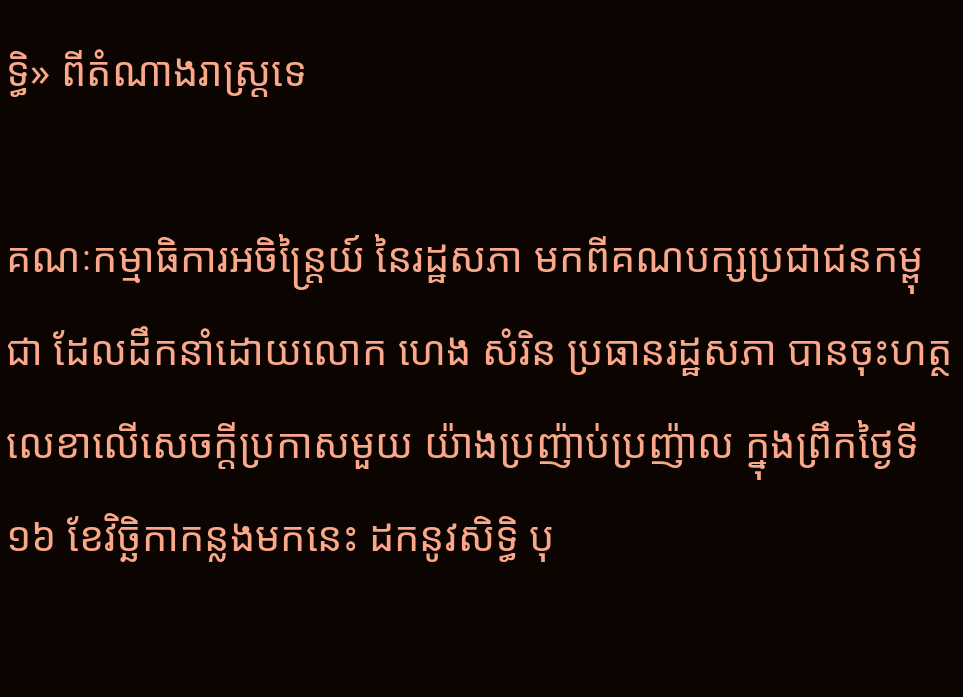ទ្ធិ» ពីតំណាងរាស្ត្រទេ

គណៈកម្មាធិការអចិន្ត្រៃយ៍ នៃរដ្ឋសភា មកពីគណបក្សប្រជាជនកម្ពុជា ដែលដឹកនាំដោយលោក ហេង សំរិន ប្រធានរដ្ឋសភា បានចុះហត្ថលេខាលើសេចក្ដីប្រកាសមួយ យ៉ាងប្រញ៉ាប់ប្រញ៉ាល ក្នុងព្រឹកថ្ងៃទី១៦ ខែវិច្ឆិកាកន្លងមកនេះ ដកនូវសិទ្ធិ បុ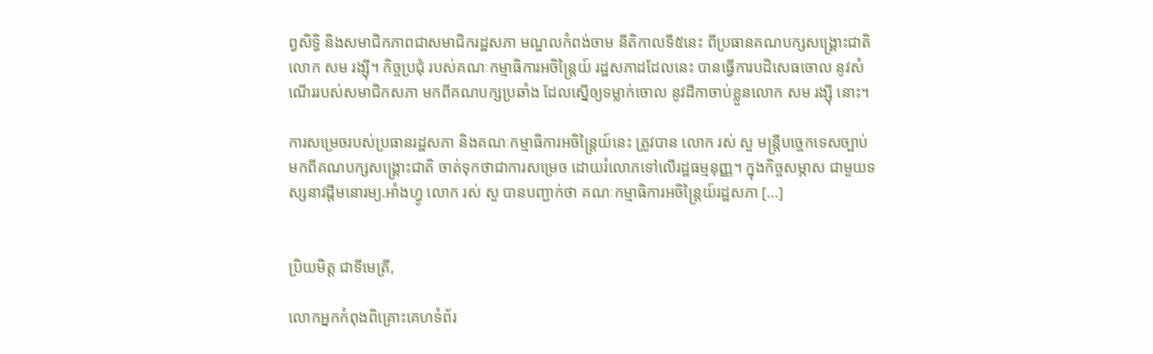ព្វសិទ្ធិ និងសមាជិកភាពជាសមាជិករដ្ឋសភា មណ្ឌលកំពង់ចាម នីតិកាលទី៥នេះ ពីប្រធានគណបក្សសង្គ្រោះជាតិលោក សម រង្ស៊ី។ កិច្ចប្រជុំ របស់គណៈកម្មាធិការអចិន្ត្រៃយ៍ រដ្ឋសភាដដែលនេះ បានធ្វើការបដិសេធចោល នូវសំណើររបស់សមាជិកសភា មកពីគណបក្សប្រឆាំង ដែលស្នើឲ្យទម្លាក់ចោល នូវដីកាចាប់ខ្លួនលោក សម រង្ស៊ី នោះ។

ការសម្រេចរបស់ប្រធានរដ្ឋសភា និងគណៈកម្មាធិការអចិន្ត្រៃយ៍នេះ ត្រូវបាន លោក រស់ សួ មន្រ្តីបច្ចេកទេសច្បាប់ មកពីគណបក្សសង្គ្រោះជាតិ ចាត់ទុកថាជាការសម្រេច ដោយរំលោភទៅលើរដ្ឋធម្មនុញ្ញ។ ក្នុងកិច្ចសម្ភាស ជាមួយទស្សនាវដ្តីមនោរម្យ.អាំងហ្វូ លោក រស់ សួ បានបញ្ជាក់ថា គណៈកម្មាធិការអចិន្រ្តៃយ៍រដ្ឋសភា [...]


ប្រិយមិត្ត ជាទីមេត្រី,

លោកអ្នកកំពុងពិគ្រោះគេហទំព័រ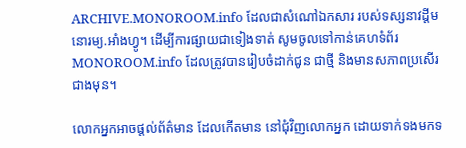ARCHIVE.MONOROOM.info ដែលជាសំណៅឯកសារ របស់ទស្សនាវដ្ដីមនោរម្យ.អាំងហ្វូ។ ដើម្បីការផ្សាយជាទៀងទាត់ សូមចូលទៅកាន់គេហទំព័រ MONOROOM.info ដែលត្រូវបានរៀបចំដាក់ជូន ជាថ្មី និងមានសភាពប្រសើរជាងមុន។

លោកអ្នកអាចផ្ដល់ព័ត៌មាន ដែលកើតមាន នៅជុំវិញលោកអ្នក ដោយទាក់ទងមកទ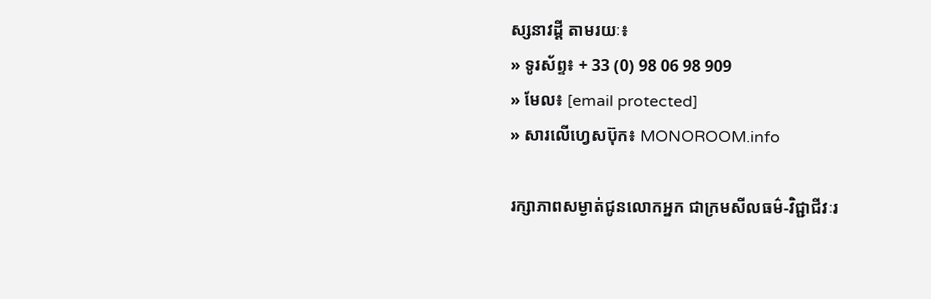ស្សនាវដ្ដី តាមរយៈ៖
» ទូរស័ព្ទ៖ + 33 (0) 98 06 98 909
» មែល៖ [email protected]
» សារលើហ្វេសប៊ុក៖ MONOROOM.info

រក្សាភាពសម្ងាត់ជូនលោកអ្នក ជាក្រមសីលធម៌-វិជ្ជាជីវៈរ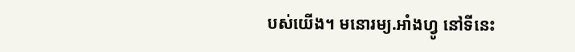បស់យើង។ មនោរម្យ.អាំងហ្វូ នៅទីនេះ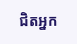ជិតអ្នក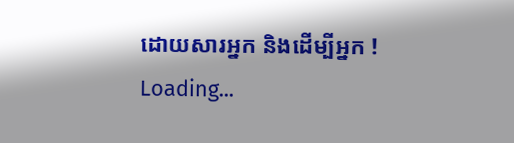ដោយសារអ្នក និងដើម្បីអ្នក !
Loading...